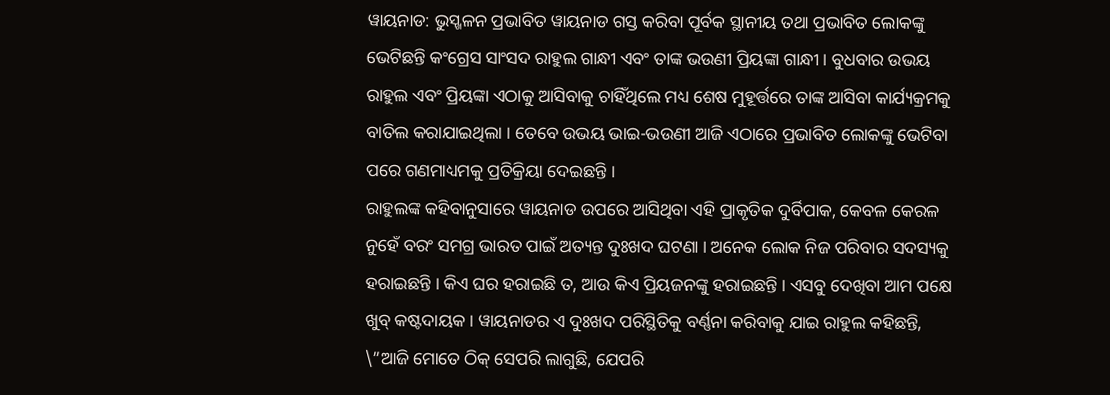ୱାୟନାଡ: ଭୁସ୍ଖଳନ ପ୍ରଭାବିତ ୱାୟନାଡ ଗସ୍ତ କରିବା ପୂର୍ବକ ସ୍ଥାନୀୟ ତଥା ପ୍ରଭାବିତ ଲୋକଙ୍କୁ ଭେଟିଛନ୍ତି କଂଗ୍ରେସ ସାଂସଦ ରାହୁଲ ଗାନ୍ଧୀ ଏବଂ ତାଙ୍କ ଭଉଣୀ ପ୍ରିୟଙ୍କା ଗାନ୍ଧୀ । ବୁଧବାର ଉଭୟ ରାହୁଲ ଏବଂ ପ୍ରିୟଙ୍କା ଏଠାକୁ ଆସିବାକୁ ଚାହିଁଥିଲେ ମଧ୍ୟ ଶେଷ ମୁହୂର୍ତ୍ତରେ ତାଙ୍କ ଆସିବା କାର୍ଯ୍ୟକ୍ରମକୁ ବାତିଲ କରାଯାଇଥିଲା । ତେବେ ଉଭୟ ଭାଇ-ଭଉଣୀ ଆଜି ଏଠାରେ ପ୍ରଭାବିତ ଲୋକଙ୍କୁ ଭେଟିବା ପରେ ଗଣମାଧ୍ୟମକୁ ପ୍ରତିକ୍ରିୟା ଦେଇଛନ୍ତି ।
ରାହୁଲଙ୍କ କହିବାନୁସାରେ ୱାୟନାଡ ଉପରେ ଆସିଥିବା ଏହି ପ୍ରାକୃତିକ ଦୁର୍ବିପାକ, କେବଳ କେରଳ ନୁହେଁ ବରଂ ସମଗ୍ର ଭାରତ ପାଇଁ ଅତ୍ୟନ୍ତ ଦୁଃଖଦ ଘଟଣା । ଅନେକ ଲୋକ ନିଜ ପରିବାର ସଦସ୍ୟକୁ ହରାଇଛନ୍ତି । କିଏ ଘର ହରାଇଛି ତ, ଆଉ କିଏ ପ୍ରିୟଜନଙ୍କୁ ହରାଇଛନ୍ତି । ଏସବୁ ଦେଖିବା ଆମ ପକ୍ଷେ ଖୁବ୍ କଷ୍ଟଦାୟକ । ୱାୟନାଡର ଏ ଦୁଃଖଦ ପରିସ୍ଥିତିକୁ ବର୍ଣ୍ଣନା କରିବାକୁ ଯାଇ ରାହୁଲ କହିଛନ୍ତି, \”ଆଜି ମୋତେ ଠିକ୍ ସେପରି ଲାଗୁଛି, ଯେପରି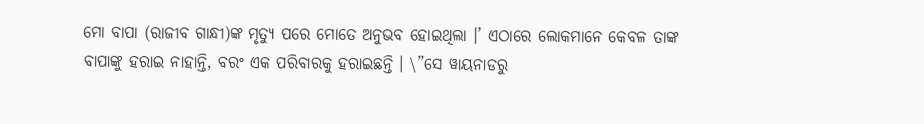ମୋ ବାପା (ରାଜୀବ ଗାନ୍ଧୀ)ଙ୍କ ମୃତ୍ୟୁ ପରେ ମୋତେ ଅନୁଭବ ହୋଇଥିଲା ।’ ଏଠାରେ ଲୋକମାନେ କେବଳ ତାଙ୍କ ବାପାଙ୍କୁ ହରାଇ ନାହାନ୍ତି, ବରଂ ଏକ ପରିବାରକୁ ହରାଇଛନ୍ତି । \”ସେ ୱାୟନାଡରୁ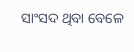ସାଂସଦ ଥିବା ବେଳେ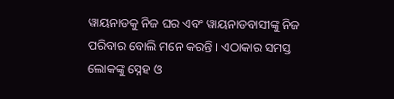ୱାୟନାଡକୁ ନିଜ ଘର ଏବଂ ୱାୟନାଡବାସୀଙ୍କୁ ନିଜ ପରିବାର ବୋଲି ମନେ କରନ୍ତି । ଏଠାକାର ସମସ୍ତ ଲୋକଙ୍କୁ ସ୍ନେହ ଓ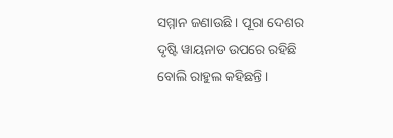ସମ୍ମାନ ଜଣାଉଛି । ପୂରା ଦେଶର ଦୃଷ୍ଟି ୱାୟନାଡ ଉପରେ ରହିଛି ବୋଲି ରାହୁଲ କହିଛନ୍ତି ।